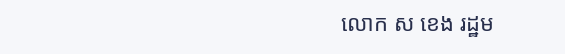លោក ស ខេង រដ្ឋម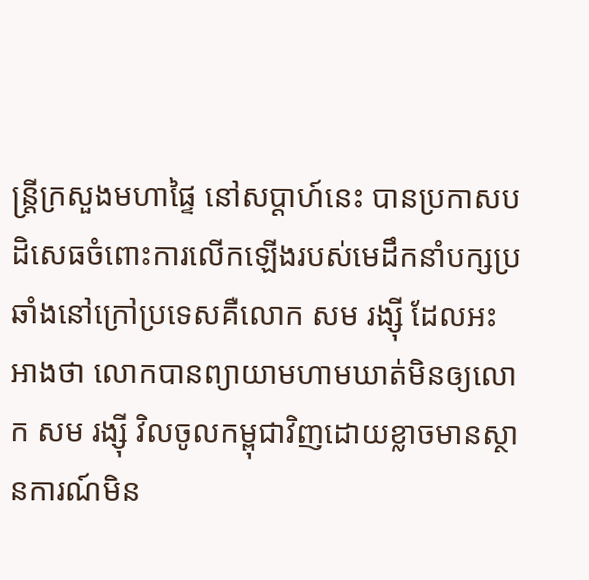ន្ត្រីក្រសួងមហាផ្ទៃ នៅសប្ដាហ៍នេះ បានប្រកាសបដិសេធចំពោះការលើកឡើងរបស់មេដឹកនាំបក្សប្រឆាំងនៅក្រៅប្រទេសគឺលោក សម រង្ស៊ី ដែលអះអាងថា លោកបានព្យាយាមហាមឃាត់មិនឲ្យលោក សម រង្ស៊ី វិលចូលកម្ពុជាវិញដោយខ្លាចមានស្ថានការណ៍មិន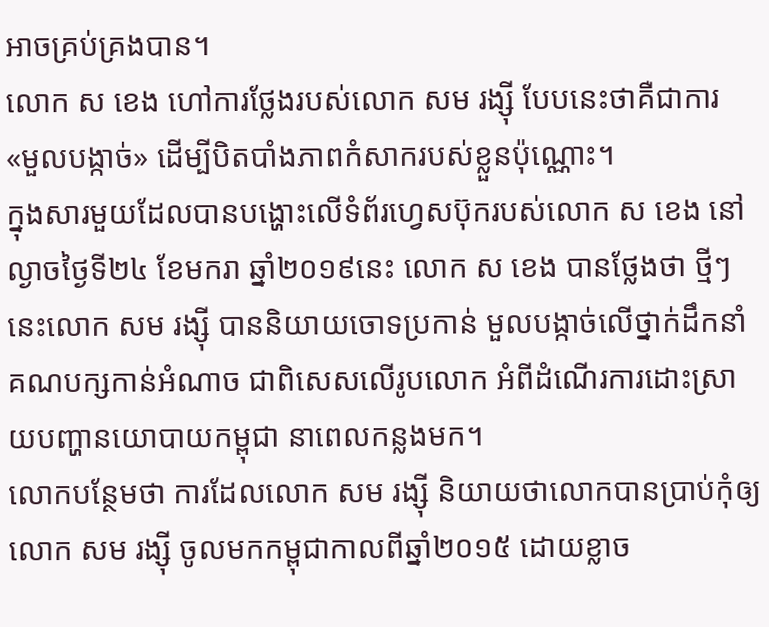អាចគ្រប់គ្រងបាន។
លោក ស ខេង ហៅការថ្លែងរបស់លោក សម រង្ស៊ី បែបនេះថាគឺជាការ «មួលបង្កាច់» ដើម្បីបិតបាំងភាពកំសាករបស់ខ្លួនប៉ុណ្ណោះ។
ក្នុងសារមួយដែលបានបង្ហោះលើទំព័រហ្វេសប៊ុករបស់លោក ស ខេង នៅល្ងាចថ្ងៃទី២៤ ខែមករា ឆ្នាំ២០១៩នេះ លោក ស ខេង បានថ្លែងថា ថ្មីៗនេះលោក សម រង្ស៊ី បាននិយាយចោទប្រកាន់ មួលបង្កាច់លើថ្នាក់ដឹកនាំគណបក្សកាន់អំណាច ជាពិសេសលើរូបលោក អំពីដំណើរការដោះស្រាយបញ្ហានយោបាយកម្ពុជា នាពេលកន្លងមក។
លោកបន្ថែមថា ការដែលលោក សម រង្ស៊ី និយាយថាលោកបានប្រាប់កុំឲ្យលោក សម រង្ស៊ី ចូលមកកម្ពុជាកាលពីឆ្នាំ២០១៥ ដោយខ្លាច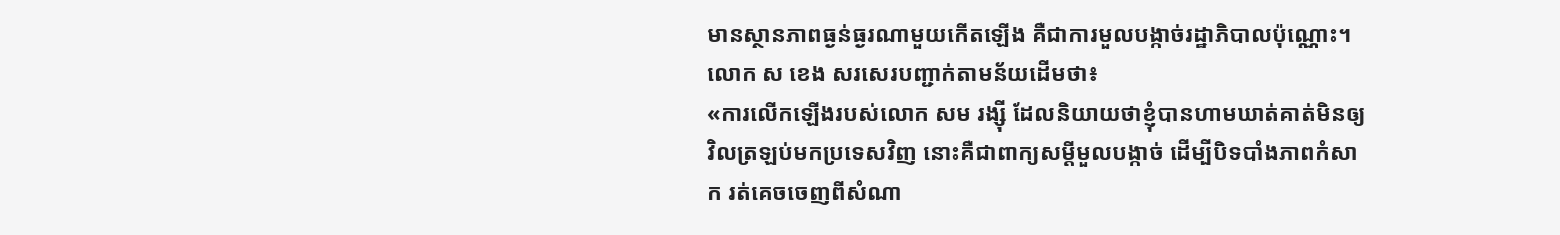មានស្ថានភាពធ្ងន់ធ្ងរណាមួយកើតឡើង គឺជាការមួលបង្កាច់រដ្ឋាភិបាលប៉ុណ្ណោះ។
លោក ស ខេង សរសេរបញ្ជាក់តាមន័យដើមថា៖
«ការលើកឡើងរបស់លោក សម រង្ស៊ី ដែលនិយាយថាខ្ញុំបានហាមឃាត់គាត់មិនឲ្យវិលត្រឡប់មកប្រទេសវិញ នោះគឺជាពាក្យសម្ដីមួលបង្កាច់ ដើម្បីបិទបាំងភាពកំសាក រត់គេចចេញពីសំណា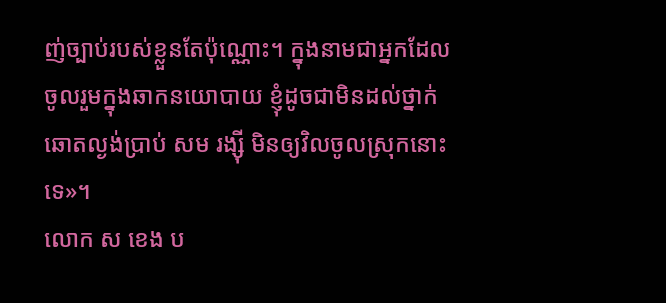ញ់ច្បាប់របស់ខ្លួនតែប៉ុណ្ណោះ។ ក្នុងនាមជាអ្នកដែលចូលរួមក្នុងឆាកនយោបាយ ខ្ញុំដូចជាមិនដល់ថ្នាក់ឆោតល្ងង់ប្រាប់ សម រង្ស៊ី មិនឲ្យវិលចូលស្រុកនោះទេ»។
លោក ស ខេង ប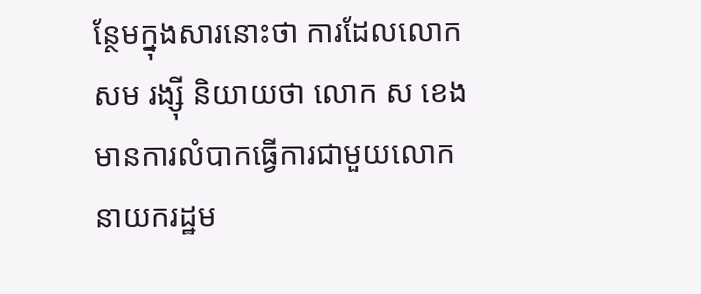ន្ថែមក្នុងសារនោះថា ការដែលលោក សម រង្ស៊ី និយាយថា លោក ស ខេង មានការលំបាកធ្វើការជាមួយលោកនាយករដ្ឋម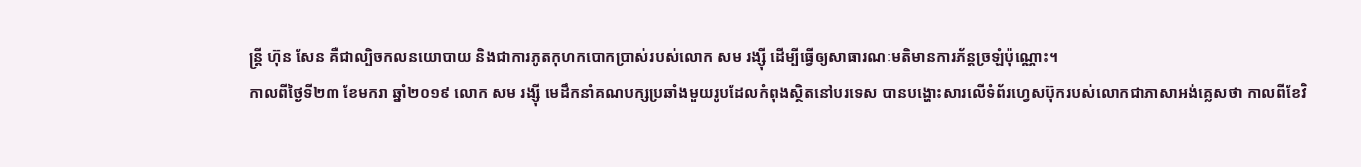ន្ត្រី ហ៊ុន សែន គឺជាល្បិចកលនយោបាយ និងជាការភូតកុហកបោកប្រាស់របស់លោក សម រង្ស៊ី ដើម្បីធ្វើឲ្យសាធារណៈមតិមានការភ័ន្តច្រឡំប៉ុណ្ណោះ។
កាលពីថ្ងៃទី២៣ ខែមករា ឆ្នាំ២០១៩ លោក សម រង្ស៊ី មេដឹកនាំគណបក្សប្រឆាំងមួយរូបដែលកំពុងស្ថិតនៅបរទេស បានបង្ហោះសារលើទំព័រហ្វេសប៊ុករបស់លោកជាភាសាអង់គ្លេសថា កាលពីខែវិ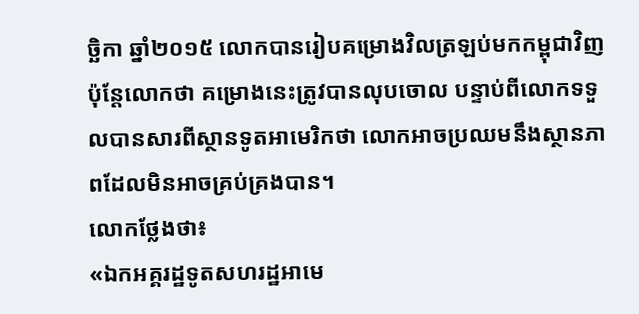ច្ឆិកា ឆ្នាំ២០១៥ លោកបានរៀបគម្រោងវិលត្រឡប់មកកម្ពុជាវិញ ប៉ុន្តែលោកថា គម្រោងនេះត្រូវបានលុបចោល បន្ទាប់ពីលោកទទួលបានសារពីស្ថានទូតអាមេរិកថា លោកអាចប្រឈមនឹងស្ថានភាពដែលមិនអាចគ្រប់គ្រងបាន។
លោកថ្លែងថា៖
«ឯកអគ្គរដ្ឋទូតសហរដ្ឋអាមេ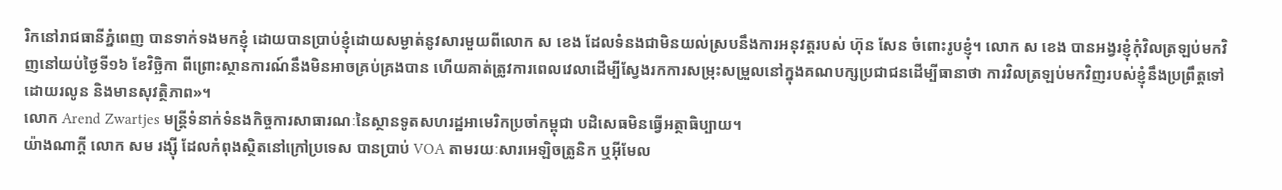រិកនៅរាជធានីភ្នំពេញ បានទាក់ទងមកខ្ញុំ ដោយបានប្រាប់ខ្ញុំដោយសម្ងាត់នូវសារមួយពីលោក ស ខេង ដែលទំនងជាមិនយល់ស្របនឹងការអនុវត្តរបស់ ហ៊ុន សែន ចំពោះរូបខ្ញុំ។ លោក ស ខេង បានអង្វរខ្ញុំកុំវិលត្រឡប់មកវិញនៅយប់ថ្ងៃទី១៦ ខែវិច្ឆិកា ពីព្រោះស្ថានការណ៍នឹងមិនអាចគ្រប់គ្រងបាន ហើយគាត់ត្រូវការពេលវេលាដើម្បីស្វែងរកការសម្រុះសម្រួលនៅក្នុងគណបក្សប្រជាជនដើម្បីធានាថា ការវិលត្រឡប់មកវិញរបស់ខ្ញុំនឹងប្រព្រឹត្តទៅដោយរលូន និងមានសុវត្ថិភាព»។
លោក Arend Zwartjes មន្ត្រីទំនាក់ទំនងកិច្ចការសាធារណៈនៃស្ថានទូតសហរដ្ឋអាមេរិកប្រចាំកម្ពុជា បដិសេធមិនធ្វើអត្ថាធិប្បាយ។
យ៉ាងណាក្តី លោក សម រង្ស៊ី ដែលកំពុងស្ថិតនៅក្រៅប្រទេស បានប្រាប់ VOA តាមរយៈសារអេឡិចត្រូនិក ឬអ៊ីមែល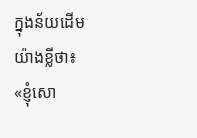ក្នុងន័យដើមយ៉ាងខ្លីថា៖
«ខ្ញុំសោ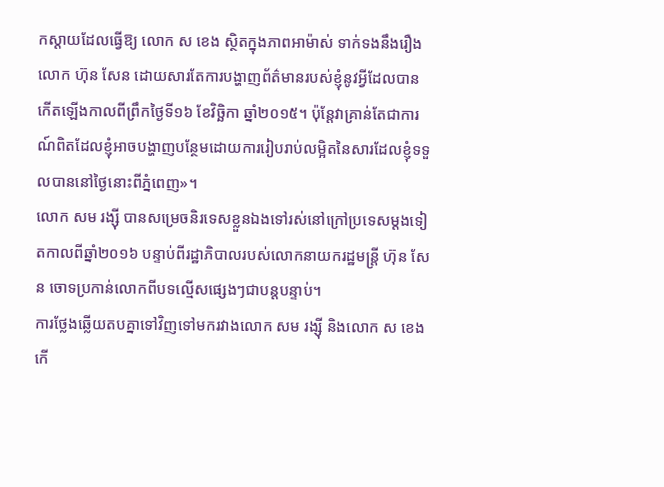កស្ដាយដែលធ្វើឱ្យ លោក ស ខេង ស្ថិតក្នុងភាពអាម៉ាស់ ទាក់ទងនឹងរឿង លោក ហ៊ុន សែន ដោយសារតែការបង្ហាញព័ត៌មានរបស់ខ្ញុំនូវអ្វីដែលបានកើតឡើងកាលពីព្រឹកថ្ងៃទី១៦ ខែវិច្ឆិកា ឆ្នាំ២០១៥។ ប៉ុន្តែវាគ្រាន់តែជាការណ៍ពិតដែលខ្ញុំអាចបង្ហាញបន្ថែមដោយការរៀបរាប់លម្អិតនៃសារដែលខ្ញុំទទួលបាននៅថ្ងៃនោះពីភ្នំពេញ»។
លោក សម រង្ស៊ី បានសម្រេចនិរទេសខ្លួនឯងទៅរស់នៅក្រៅប្រទេសម្ដងទៀតកាលពីឆ្នាំ២០១៦ បន្ទាប់ពីរដ្ឋាភិបាលរបស់លោកនាយករដ្ឋមន្ត្រី ហ៊ុន សែន ចោទប្រកាន់លោកពីបទល្មើសផ្សេងៗជាបន្តបន្ទាប់។
ការថ្លែងឆ្លើយតបគ្នាទៅវិញទៅមករវាងលោក សម រង្ស៊ី និងលោក ស ខេង កើ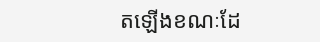តឡើងខណៈដែ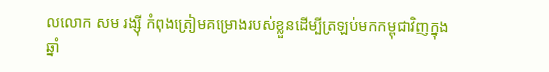លលោក សម រង្ស៊ី កំពុងត្រៀមគម្រោងរបស់ខ្លួនដើម្បីត្រឡប់មកកម្ពុជាវិញក្នុងឆ្នាំ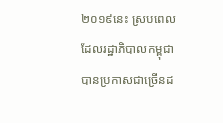២០១៩នេះ ស្របពេលដែលរដ្ឋាភិបាលកម្ពុជាបានប្រកាសជាច្រើនដ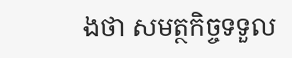ងថា សមត្ថកិច្ចទទួល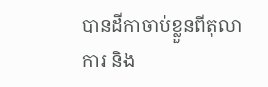បានដីកាចាប់ខ្លួនពីតុលាការ និង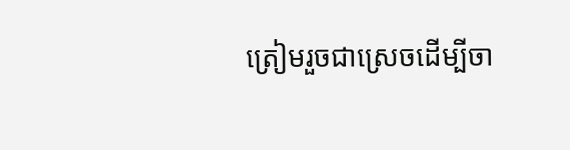ត្រៀមរួចជាស្រេចដើម្បីចា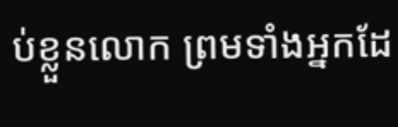ប់ខ្លួនលោក ព្រមទាំងអ្នកដែ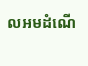លអមដំណើ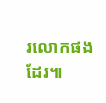រលោកផងដែរ៕